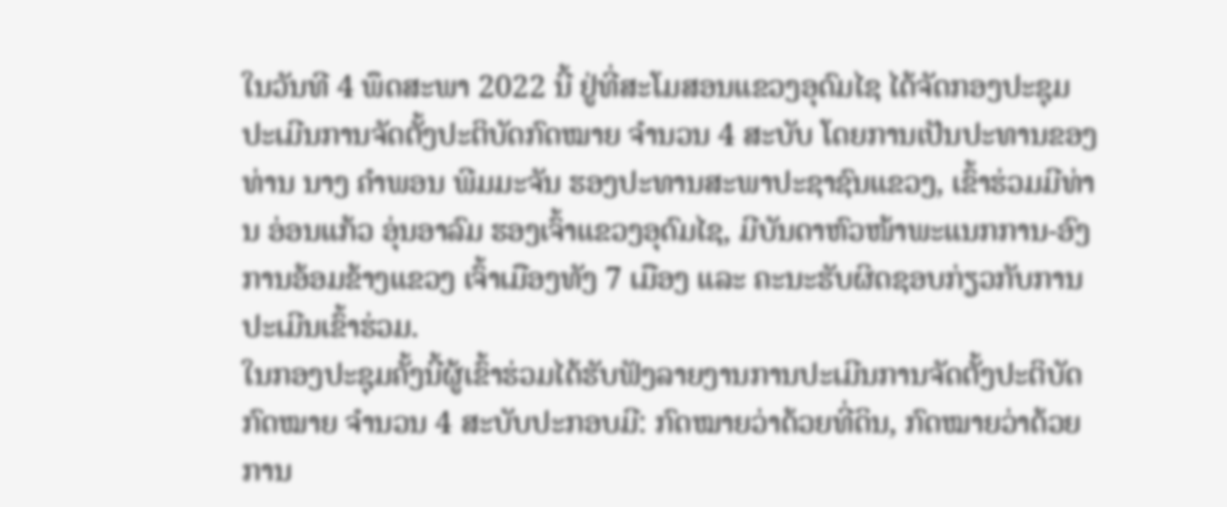ໃນວັນທີ 4 ພຶດສະພາ 2022 ນີ້ ຢູ່ທີ່ສະໂມສອນແຂວງອຸດົມໄຊ ໄດ້ຈັດກອງປະຊຸມປະເມີນການຈັດຕັ້ງປະຕິບັດກົດໝາຍ ຈໍານວນ 4 ສະບັບ ໂດຍການເປັນປະທານຂອງທ່ານ ນາງ ຄໍາພອນ ພີມມະຈັນ ຮອງປະທານສະພາປະຊາຊົນແຂວງ, ເຂົ້າຮ່ວມມີທ່ານ ອ່ອນແກ້ວ ອຸ່ນອາລົມ ຮອງເຈົ້າແຂວງອຸດົມໄຊ, ມີບັນດາຫົວໜ້າພະແນກການ-ອົງການອ້ອມຂ້າງແຂວງ ເຈົ້າເມືອງທັງ 7 ເມືອງ ແລະ ຄະນະຮັບຜິດຊອບກ່ຽວກັບການປະເມີນເຂົ້າຮ່ວມ.
ໃນກອງປະຊຸມຄັ້ງນີ້ຜູ້ເຂົ້າຮ່ວມໄດ້ຮັບຟັງລາຍງານການປະເມີນການຈັດຕັ້ງປະຕິບັດກົດໝາຍ ຈໍານວນ 4 ສະບັບປະກອບມີ: ກົດໝາຍວ່າດ້ວຍທີ່ດິນ, ກົດໝາຍວ່າດ້ວຍການ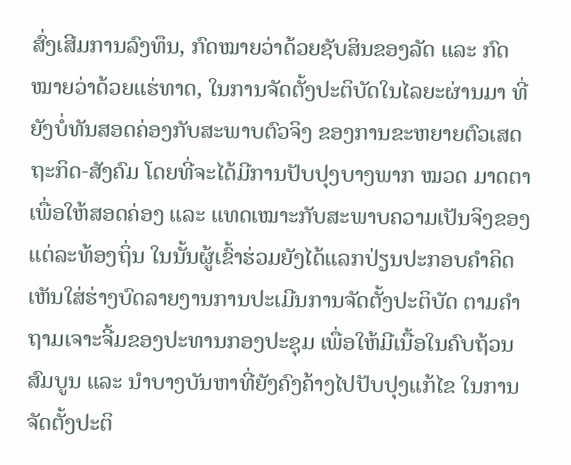ສົ່ງເສີມການລົງທຶນ, ກົດໝາຍວ່າດ້ວຍຊັບສິນຂອງລັດ ແລະ ກົດໝາຍວ່າດ້ວຍແຮ່ທາດ, ໃນການຈັດຕັ້ງປະຕິບັດໃນໄລຍະຜ່ານມາ ທີ່ຍັງບໍ່ທັນສອດຄ່ອງກັບສະພາບຕົວຈິງ ຂອງການຂະຫຍາຍຕົວເສດຖະກິດ-ສັງຄົມ ໂດຍທີ່ຈະໄດ້ມີການປັບປຸງບາງພາກ ໝວດ ມາດຕາ ເພື່ອໃຫ້ສອດຄ່ອງ ແລະ ແທດເໝາະກັບສະພາບຄວາມເປັນຈິງຂອງແຕ່ລະທ້ອງຖິ່ນ ໃນນັ້ນຜູ້ເຂົ້າຮ່ວມຍັງໄດ້ແລກປ່ຽນປະກອບຄໍາຄິດເຫັນໃສ່ຮ່າງບົດລາຍງານການປະເມີນການຈັດຕັ້ງປະຕິບັດ ຕາມຄໍາຖາມເຈາະຈີ້ມຂອງປະທານກອງປະຊຸມ ເພື່ອໃຫ້ມີເນື້ອໃນຄົບຖ້ວນສົມບູນ ແລະ ນໍາບາງບັນຫາທີ່ຍັງຄົງຄ້າງໄປປັບປຸງແກ້ໄຂ ໃນການຈັດຕັ້ງປະຕິ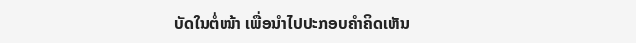ບັດໃນຕໍ່ໜ້າ ເພື່ອນໍາໄປປະກອບຄໍາຄິດເຫັນ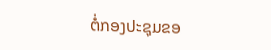ຕໍ່ກອງປະຊຸມຂອ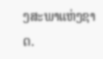ງສະພາແຫ່ງຊາດ.